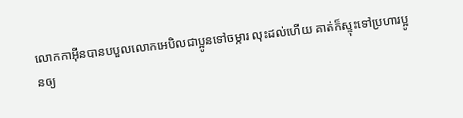លោកកាអ៊ីនបានបបួលលោកអេបិលជាប្អូនទៅចម្ការ លុះដល់ហើយ គាត់ក៏ស្ទុះទៅប្រហារប្អូនឲ្យ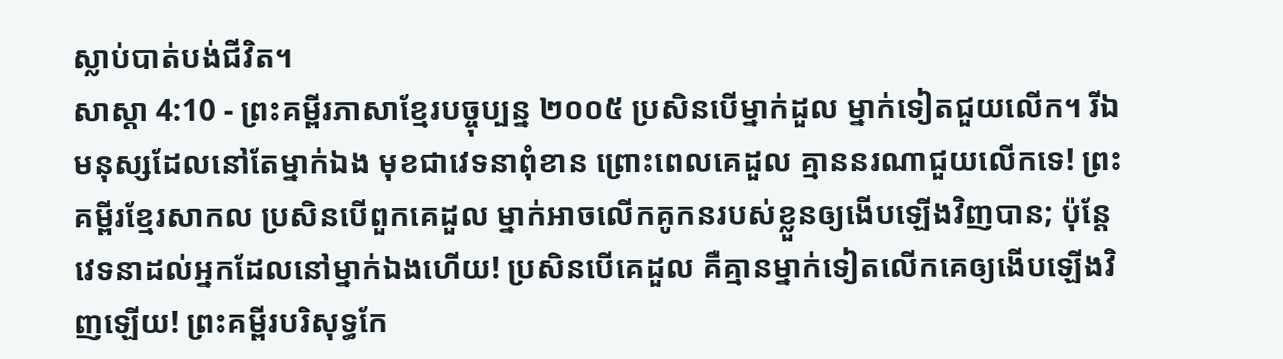ស្លាប់បាត់បង់ជីវិត។
សាស្តា 4:10 - ព្រះគម្ពីរភាសាខ្មែរបច្ចុប្បន្ន ២០០៥ ប្រសិនបើម្នាក់ដួល ម្នាក់ទៀតជួយលើក។ រីឯមនុស្សដែលនៅតែម្នាក់ឯង មុខជាវេទនាពុំខាន ព្រោះពេលគេដួល គ្មាននរណាជួយលើកទេ! ព្រះគម្ពីរខ្មែរសាកល ប្រសិនបើពួកគេដួល ម្នាក់អាចលើកគូកនរបស់ខ្លួនឲ្យងើបឡើងវិញបាន; ប៉ុន្តែវេទនាដល់អ្នកដែលនៅម្នាក់ឯងហើយ! ប្រសិនបើគេដួល គឺគ្មានម្នាក់ទៀតលើកគេឲ្យងើបឡើងវិញឡើយ! ព្រះគម្ពីរបរិសុទ្ធកែ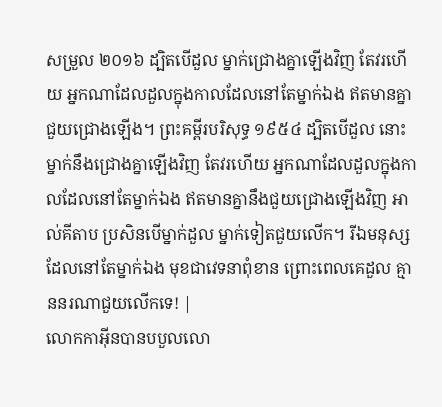សម្រួល ២០១៦ ដ្បិតបើដួល ម្នាក់ជ្រោងគ្នាឡើងវិញ តែវរហើយ អ្នកណាដែលដួលក្នុងកាលដែលនៅតែម្នាក់ឯង ឥតមានគ្នាជួយជ្រោងឡើង។ ព្រះគម្ពីរបរិសុទ្ធ ១៩៥៤ ដ្បិតបើដួល នោះម្នាក់នឹងជ្រោងគ្នាឡើងវិញ តែវរហើយ អ្នកណាដែលដួលក្នុងកាលដែលនៅតែម្នាក់ឯង ឥតមានគ្នានឹងជួយជ្រោងឡើងវិញ អាល់គីតាប ប្រសិនបើម្នាក់ដួល ម្នាក់ទៀតជួយលើក។ រីឯមនុស្សដែលនៅតែម្នាក់ឯង មុខជាវេទនាពុំខាន ព្រោះពេលគេដួល គ្មាននរណាជួយលើកទេ! |
លោកកាអ៊ីនបានបបួលលោ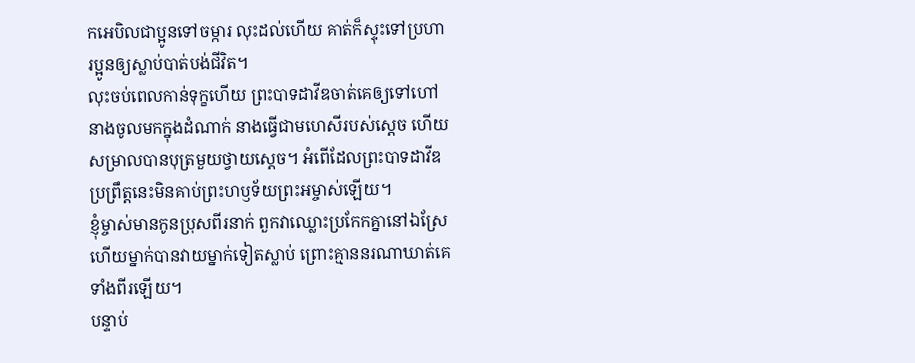កអេបិលជាប្អូនទៅចម្ការ លុះដល់ហើយ គាត់ក៏ស្ទុះទៅប្រហារប្អូនឲ្យស្លាប់បាត់បង់ជីវិត។
លុះចប់ពេលកាន់ទុក្ខហើយ ព្រះបាទដាវីឌចាត់គេឲ្យទៅហៅនាងចូលមកក្នុងដំណាក់ នាងធ្វើជាមហេសីរបស់ស្ដេច ហើយសម្រាលបានបុត្រមួយថ្វាយស្ដេច។ អំពើដែលព្រះបាទដាវីឌប្រព្រឹត្តនេះមិនគាប់ព្រះហឫទ័យព្រះអម្ចាស់ឡើយ។
ខ្ញុំម្ចាស់មានកូនប្រុសពីរនាក់ ពួកវាឈ្លោះប្រកែកគ្នានៅឯស្រែ ហើយម្នាក់បានវាយម្នាក់ទៀតស្លាប់ ព្រោះគ្មាននរណាឃាត់គេទាំងពីរឡើយ។
បន្ទាប់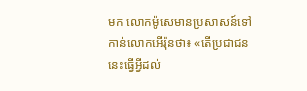មក លោកម៉ូសេមានប្រសាសន៍ទៅកាន់លោកអើរ៉ុនថា៖ «តើប្រជាជននេះធ្វើអ្វីដល់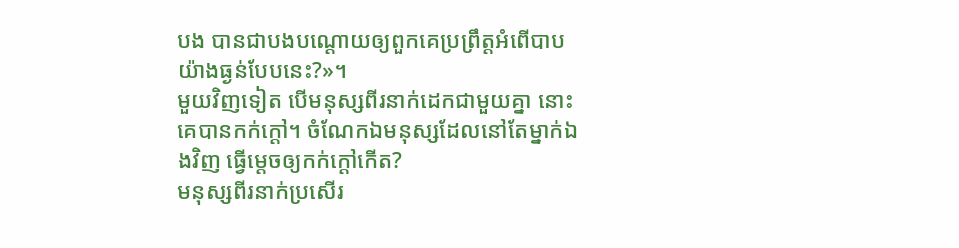បង បានជាបងបណ្ដោយឲ្យពួកគេប្រព្រឹត្តអំពើបាបយ៉ាងធ្ងន់បែបនេះ?»។
មួយវិញទៀត បើមនុស្សពីរនាក់ដេកជាមួយគ្នា នោះគេបានកក់ក្ដៅ។ ចំណែកឯមនុស្សដែលនៅតែម្នាក់ឯងវិញ ធ្វើម្ដេចឲ្យកក់ក្ដៅកើត?
មនុស្សពីរនាក់ប្រសើរ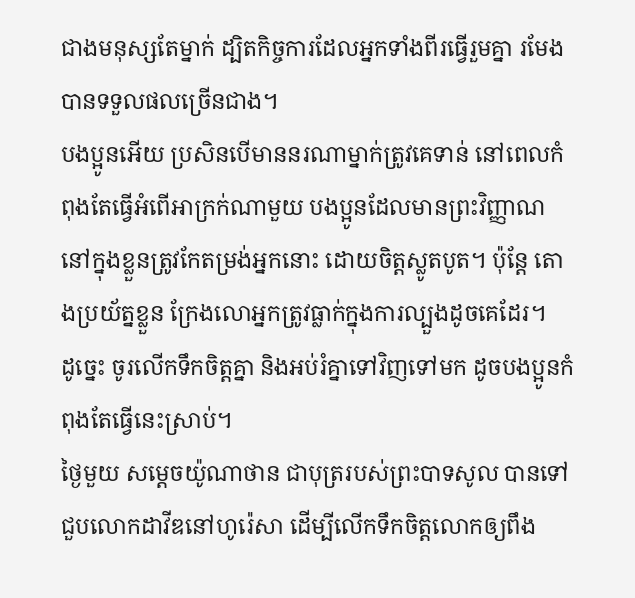ជាងមនុស្សតែម្នាក់ ដ្បិតកិច្ចការដែលអ្នកទាំងពីរធ្វើរួមគ្នា រមែងបានទទួលផលច្រើនជាង។
បងប្អូនអើយ ប្រសិនបើមាននរណាម្នាក់ត្រូវគេទាន់ នៅពេលកំពុងតែធ្វើអំពើអាក្រក់ណាមួយ បងប្អូនដែលមានព្រះវិញ្ញាណនៅក្នុងខ្លួនត្រូវកែតម្រង់អ្នកនោះ ដោយចិត្តស្លូតបូត។ ប៉ុន្តែ តោងប្រយ័ត្នខ្លួន ក្រែងលោអ្នកត្រូវធ្លាក់ក្នុងការល្បួងដូចគេដែរ។
ដូច្នេះ ចូរលើកទឹកចិត្តគ្នា និងអប់រំគ្នាទៅវិញទៅមក ដូចបងប្អូនកំពុងតែធ្វើនេះស្រាប់។
ថ្ងៃមួយ សម្ដេចយ៉ូណាថាន ជាបុត្ររបស់ព្រះបាទសូល បានទៅជួបលោកដាវីឌនៅហូរ៉េសា ដើម្បីលើកទឹកចិត្តលោកឲ្យពឹង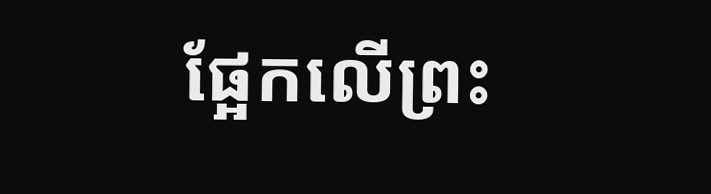ផ្អែកលើព្រះ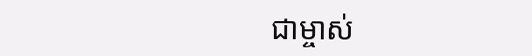ជាម្ចាស់